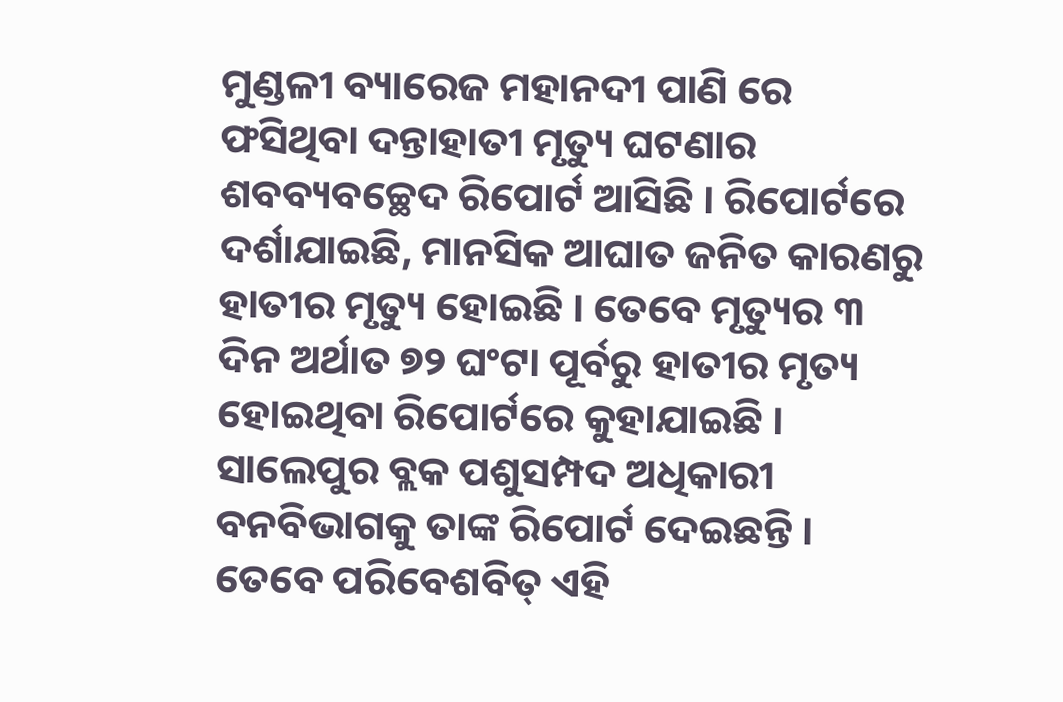ମୁଣ୍ଡଳୀ ବ୍ୟାରେଜ ମହାନଦୀ ପାଣି ରେ ଫସିଥିବା ଦନ୍ତାହାତୀ ମୃତ୍ୟୁ ଘଟଣାର ଶବବ୍ୟବଚ୍ଛେଦ ରିପୋର୍ଟ ଆସିଛି । ରିପୋର୍ଟରେ ଦର୍ଶାଯାଇଛି, ମାନସିକ ଆଘାତ ଜନିତ କାରଣରୁ ହାତୀର ମୃତ୍ୟୁ ହୋଇଛି । ତେବେ ମୃତ୍ୟୁର ୩ ଦିନ ଅର୍ଥାତ ୭୨ ଘଂଟା ପୂର୍ବରୁ ହାତୀର ମୃତ୍ୟ ହୋଇଥିବା ରିପୋର୍ଟରେ କୁହାଯାଇଛି । ସାଲେପୁର ବ୍ଲକ ପଶୁସମ୍ପଦ ଅଧିକାରୀ ବନବିଭାଗକୁ ତାଙ୍କ ରିପୋର୍ଟ ଦେଇଛନ୍ତି ।
ତେବେ ପରିବେଶବିତ୍ ଏହି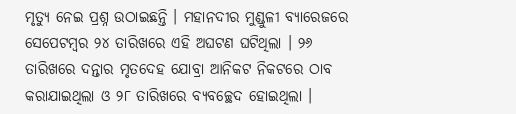ମୃତ୍ୟୁ ନେଇ ପ୍ରଶ୍ନ ଉଠାଇଛନ୍ତି । ମହାନଦୀର ମୁଣ୍ଡୁଳୀ ବ୍ୟାରେଜରେ ସେପେଟମ୍ବର ୨୪ ତାରିଖରେ ଏହି ଅଘଟଣ ଘଟିଥିଲା । ୨୬ ତାରିଖରେ ଦନ୍ତାର ମୃତଦେହ ଯୋବ୍ରା ଆନିକଟ ନିକଟରେ ଠାବ କରାଯାଇଥିଲା ଓ ୨୮ ତାରିଖରେ ବ୍ୟବଚ୍ଛେଦ ହୋଇଥିଲା ।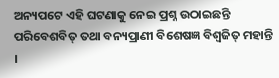ଅନ୍ୟପଟେ ଏହି ଘଟଣାକୁ ନେଇ ପ୍ରଶ୍ନ ଉଠାଇଛନ୍ତି ପରିବେଶବିତ୍ ତଥା ବନ୍ୟପ୍ରାଣୀ ବିଶେଷଜ୍ଞ ବିଶ୍ବଜିତ୍ ମହାନ୍ତି ।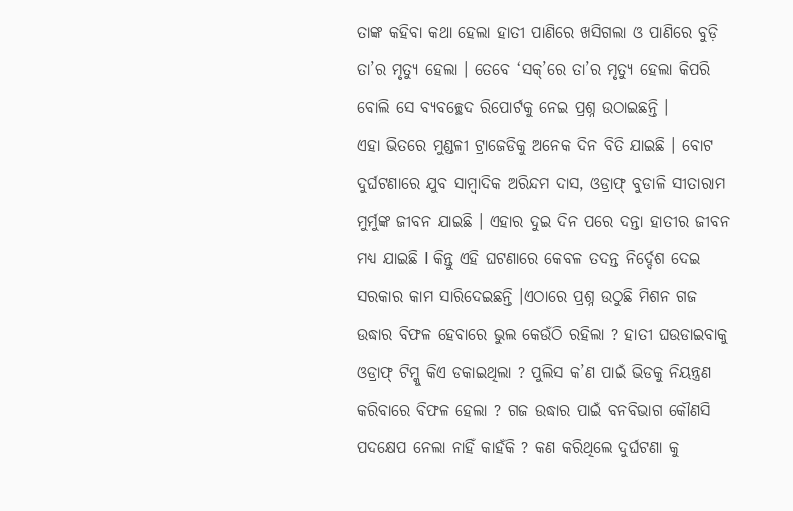ତାଙ୍କ କହିବା କଥା ହେଲା ହାତୀ ପାଣିରେ ଖସିଗଲା ଓ ପାଣିରେ ବୁଡ଼ି ତା’ର ମୃତ୍ୟୁ ହେଲା । ତେବେ ‘ସକ୍’ରେ ତା’ର ମୃତ୍ୟୁ ହେଲା କିପରି ବୋଲି ସେ ବ୍ୟବଚ୍ଛେଦ ରିପୋର୍ଟକୁ ନେଇ ପ୍ରଶ୍ନ ଉଠାଇଛନ୍ତି ।
ଏହା ଭିତରେ ମୁଣ୍ଡଳୀ ଟ୍ରାଜେଡିକୁ ଅନେକ ଦିନ ବିତି ଯାଇଛି । ବୋଟ ଦୁର୍ଘଟଣାରେ ଯୁବ ସାମ୍ବାଦିକ ଅରିନ୍ଦମ ଦାସ, ଓଡ୍ରାଫ୍ ବୁଡାଳି ସୀତାରାମ ମୁର୍ମୁଙ୍କ ଜୀବନ ଯାଇଛି । ଏହାର ଦୁଇ ଦିନ ପରେ ଦନ୍ତା ହାତୀର ଜୀବନ ମଧ୍ୟ ଯାଇଛି I କିନ୍ତୁ ଏହି ଘଟଣାରେ କେବଳ ତଦନ୍ତ ନିର୍ଦ୍ଦେଶ ଦେଇ ସରକାର କାମ ସାରିଦେଇଛନ୍ତି ।ଏଠାରେ ପ୍ରଶ୍ନ ଉଠୁଛି ମିଶନ ଗଜ ଉଦ୍ଧାର ବିଫଳ ହେବାରେ ଭୁଲ କେଉଁଠି ରହିଲା ? ହାତୀ ଘଉଡାଇବାକୁ ଓଡ୍ରାଫ୍ ଟିମ୍କୁ କିଏ ଡକାଇଥିଲା ? ପୁଲିସ କ’ଣ ପାଇଁ ଭିଡକୁ ନିୟନ୍ତ୍ରଣ କରିବାରେ ବିଫଳ ହେଲା ? ଗଜ ଉଦ୍ଧାର ପାଇଁ ବନବିଭାଗ କୌଣସି ପଦକ୍ଷେପ ନେଲା ନାହିଁ କାହଁକି ? କଣ କରିଥିଲେ ଦୁର୍ଘଟଣା କୁ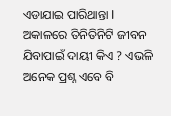ଏଡାଯାଇ ପାରିଥାନ୍ତା I ଅକାଳରେ ତିନିତିନିଟି ଜୀବନ ଯିବାପାଇଁ ଦାୟୀ କିଏ ? ଏଭଳି ଅନେକ ପ୍ରଶ୍ନ ଏବେ ବି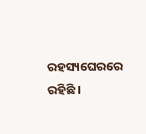ରହସ୍ୟଘେରରେ ରହିଛି ।